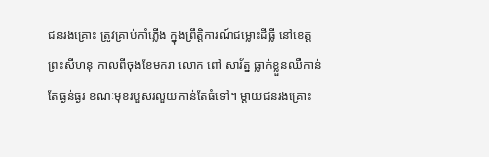ជនរងគ្រោះ ត្រូវគ្រាប់កាំភ្លើង ក្នុងព្រឹត្តិការណ៍ជម្លោះដីធ្លី នៅខេត្តព្រះសីហនុ កាលពីចុងខែមករា លោក ពៅ សារ័ត្ន ធ្លាក់ខ្លួនឈឺកាន់តែធ្ងន់ធ្ងរ ខណៈមុខរបួសរលួយកាន់តែធំទៅ។ ម្ដាយជនរងគ្រោះ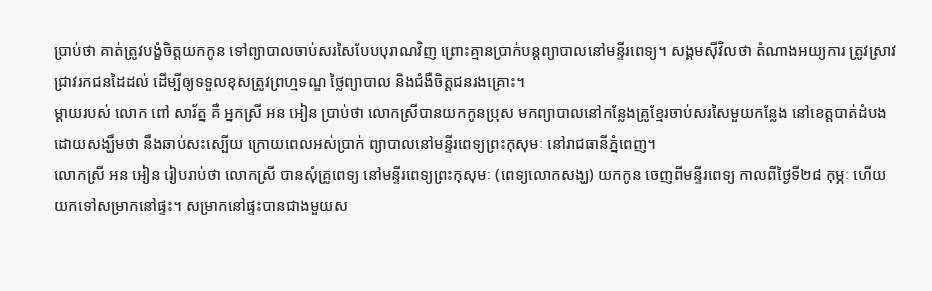ប្រាប់ថា គាត់ត្រូវបង្ខំចិត្តយកកូន ទៅព្យាបាលចាប់សរសៃបែបបុរាណវិញ ព្រោះគ្មានប្រាក់បន្តព្យាបាលនៅមន្ទីរពេទ្យ។ សង្គមស៊ីវិលថា តំណាងអយ្យការ ត្រូវស្រាវជ្រាវរកជនដៃដល់ ដើម្បីឲ្យទទួលខុសត្រូវព្រហ្មទណ្ឌ ថ្លៃព្យាបាល និងជំងឺចិត្តជនរងគ្រោះ។
ម្ដាយរបស់ លោក ពៅ សារ័ត្ន គឺ អ្នកស្រី អន អៀន ប្រាប់ថា លោកស្រីបានយកកូនប្រុស មកព្យាបាលនៅកន្លែងគ្រូខ្មែរចាប់សរសៃមួយកន្លែង នៅខេត្តបាត់ដំបង ដោយសង្ឃឹមថា នឹងឆាប់សះស្បើយ ក្រោយពេលអស់ប្រាក់ ព្យាបាលនៅមន្ទីរពេទ្យព្រះកុសុមៈ នៅរាជធានីភ្នំពេញ។
លោកស្រី អន អៀន រៀបរាប់ថា លោកស្រី បានសុំគ្រូពេទ្យ នៅមន្ទីរពេទ្យព្រះកុសុមៈ (ពេទ្យលោកសង្ឃ) យកកូន ចេញពីមន្ទីរពេទ្យ កាលពីថ្ងៃទី២៨ កុម្ភៈ ហើយយកទៅសម្រាកនៅផ្ទះ។ សម្រាកនៅផ្ទះបានជាងមួយស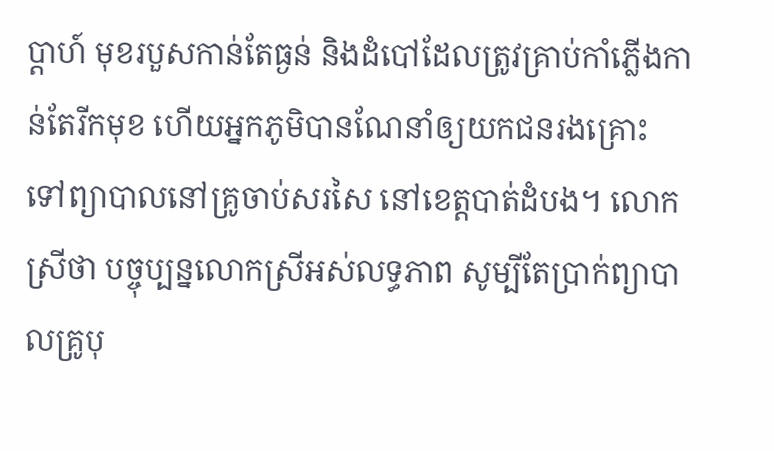ប្ដាហ៍ មុខរបួសកាន់តែធ្ងន់ និងដំបៅដែលត្រូវគ្រាប់កាំភ្លើងកាន់តែរីកមុខ ហើយអ្នកភូមិបានណែនាំឲ្យយកជនរងគ្រោះ ទៅព្យាបាលនៅគ្រូចាប់សរសៃ នៅខេត្តបាត់ដំបង។ លោកស្រីថា បច្ចុប្បន្នលោកស្រីអស់លទ្ធភាព សូម្បីតែប្រាក់ព្យាបាលគ្រូបុ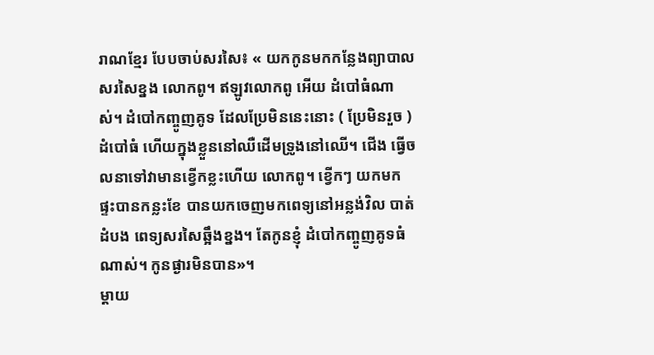រាណខ្មែរ បែបចាប់សរសៃ៖ « យកកូនមកកន្លែងព្យាបាលសរសៃខ្នង លោកពូ។ ឥឡូវលោកពូ អើយ ដំបៅធំណាស់។ ដំបៅកញ្ចូញគូទ ដែលប្រែមិននេះនោះ ( ប្រែមិនរួច ) ដំបៅធំ ហើយក្នុងខ្លួននៅឈឺដើមទ្រូងនៅឈើ។ ជើង ធ្វើចលនាទៅវាមានខ្វើកខ្លះហើយ លោកពូ។ ខ្វើកៗ យកមកផ្ទះបានកន្លះខែ បានយកចេញមកពេទ្យនៅអន្លង់វិល បាត់ដំបង ពេទ្យសរសៃឆ្អឹងខ្នង។ តែកូនខ្ញុំ ដំបៅកញ្ចូញគូទធំណាស់។ កូនផ្ងារមិនបាន»។
ម្ដាយ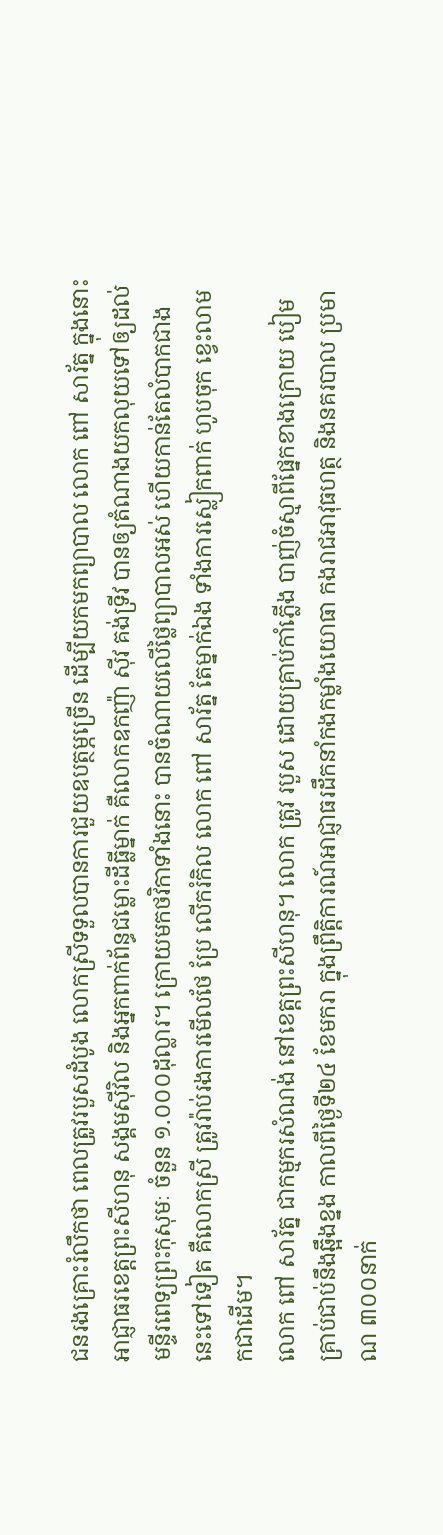ជនរងគ្រោះរំលឹកថា ពេលត្រូវរបួសដំបូង លោកស្រីទទួលបានការជួយឧបត្ថម្ភច្រើន ដើម្បីយកមកព្យាបាល លោក ពៅ សារ័ត្ន ក្នុងនោះ អាជ្ញាធរខេត្តព្រះសីហនុ សង្គមស៊ីវិល និងអ្នកពាក់ព័ន្ធជម្លោះដីធ្លីម្នាក់ គឺលោកឧកញ៉ា ស៊ីវ គង់ទ្រីវ បានឲ្យតំណាងយកលុយទៅឲ្យដល់មន្ទីរពេទ្យព្រះកុសុមៈ ចំនួន ១.០០០ដុល្លារ។ ក្រោយមកថវិកាទាំងនោះ បានចំណាយលើថ្លៃព្យាបាលអស់ ហើយកាន់តែលំបាកជាងនេះទៅទៀត គឺលោកស្រី ត្រូវរ៉ាប់រងការមើលថែ ប្រែ លើករំកិល លោក ពៅ សារ័ត្ន តែម្នាក់ឯង ទាំងការស្លៀកពាក់ ហូបចុក ខ្វេះលាមកជាដើម។
លោក ពៅ សារ័ត្ន ជាកម្មករសំណង់ នៅខេត្តព្រះសីហនុ។ លោក ត្រូវ របួស ដោយគ្រាប់កាំភ្លើង បាញ់ចំស្មាពីផ្នែកខាងក្រោយ បៀមគ្រាប់ជាប់នឹងឆ្អឹងខ្នង កាលពីថ្ងៃទី២៤ ខែមករា ក្នុងព្រឹត្តិការណ៍អាជ្ញាធរដឹកនាំកងកម្លាំងយោធា កងរាជអាវុធហត្ថ និងនគរបាល ប្រមាណ ៣០០នាក់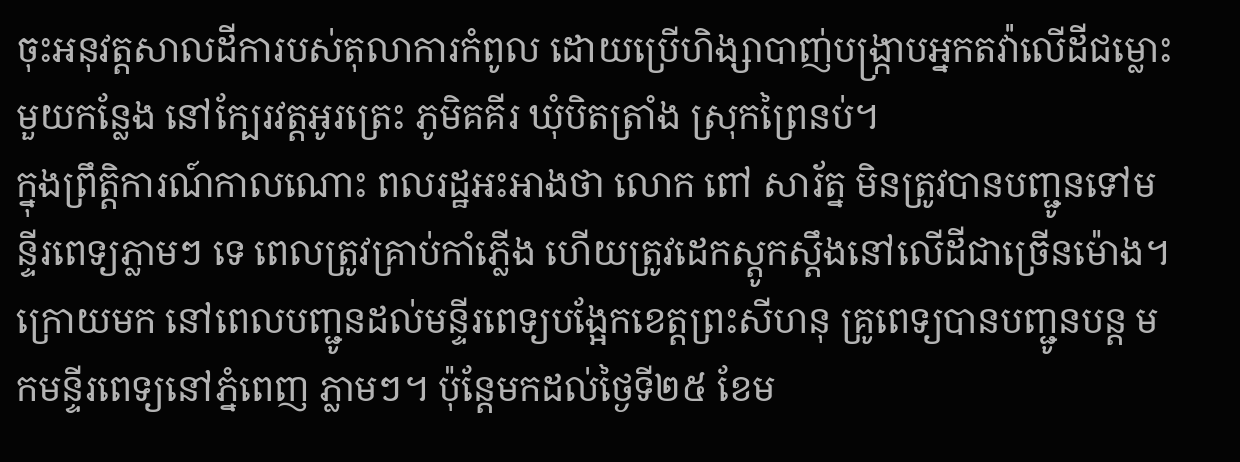ចុះអនុវត្តសាលដីការបស់តុលាការកំពូល ដោយប្រើហិង្សាបាញ់បង្ក្រាបអ្នកតវ៉ាលើដីជម្លោះមួយកន្លែង នៅក្បែរវត្តអូរត្រេះ ភូមិគគីរ ឃុំបិតត្រាំង ស្រុកព្រៃនប់។
ក្នុងព្រឹត្តិការណ៍កាលណោះ ពលរដ្ឋអះអាងថា លោក ពៅ សារ័ត្ន មិនត្រូវបានបញ្ជូនទៅមន្ទីរពេទ្យភ្លាមៗ ទេ ពេលត្រូវគ្រាប់កាំភ្លើង ហើយត្រូវដេកស្ដូកស្ដឹងនៅលើដីជាច្រើនម៉ោង។ ក្រោយមក នៅពេលបញ្ជូនដល់មន្ទីរពេទ្យបង្អែកខេត្តព្រះសីហនុ គ្រូពេទ្យបានបញ្ជូនបន្ត មកមន្ទីរពេទ្យនៅភ្នំពេញ ភ្លាមៗ។ ប៉ុន្តែមកដល់ថ្ងៃទី២៥ ខែម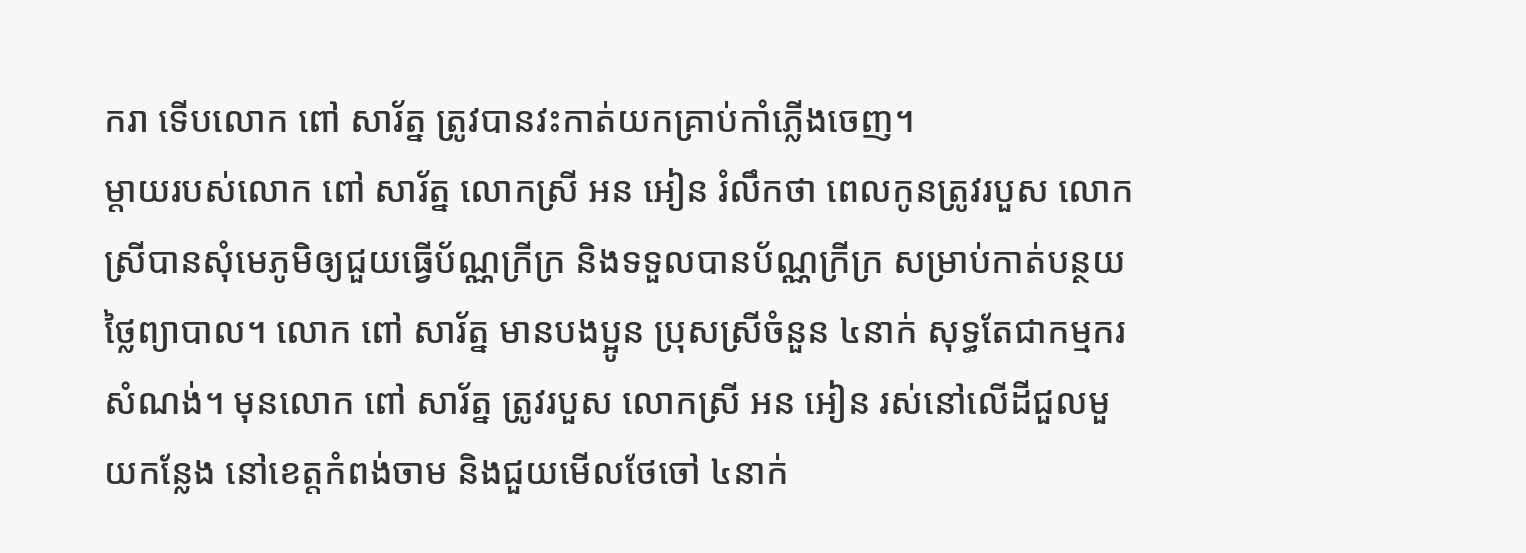ករា ទើបលោក ពៅ សារ័ត្ន ត្រូវបានវះកាត់យកគ្រាប់កាំភ្លើងចេញ។
ម្ដាយរបស់លោក ពៅ សារ័ត្ន លោកស្រី អន អៀន រំលឹកថា ពេលកូនត្រូវរបួស លោកស្រីបានសុំមេភូមិឲ្យជួយធ្វើប័ណ្ណក្រីក្រ និងទទួលបានប័ណ្ណក្រីក្រ សម្រាប់កាត់បន្ថយថ្លៃព្យាបាល។ លោក ពៅ សារ័ត្ន មានបងប្អូន ប្រុសស្រីចំនួន ៤នាក់ សុទ្ធតែជាកម្មករសំណង់។ មុនលោក ពៅ សារ័ត្ន ត្រូវរបួស លោកស្រី អន អៀន រស់នៅលើដីជួលមួយកន្លែង នៅខេត្តកំពង់ចាម និងជួយមើលថែចៅ ៤នាក់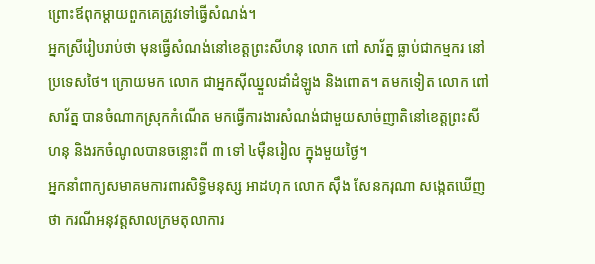ព្រោះឪពុកម្ដាយពួកគេត្រូវទៅធ្វើសំណង់។
អ្នកស្រីរៀបរាប់ថា មុនធ្វើសំណង់នៅខេត្តព្រះសីហនុ លោក ពៅ សារ័ត្ន ធ្លាប់ជាកម្មករ នៅប្រទេសថៃ។ ក្រោយមក លោក ជាអ្នកស៊ីឈ្នួលដាំដំឡូង និងពោត។ តមកទៀត លោក ពៅ សារ័ត្ន បានចំណាកស្រុកកំណើត មកធ្វើការងារសំណង់ជាមួយសាច់ញាតិនៅខេត្តព្រះសីហនុ និងរកចំណូលបានចន្លោះពី ៣ ទៅ ៤ម៉ឺនរៀល ក្នុងមួយថ្ងៃ។
អ្នកនាំពាក្យសមាគមការពារសិទ្ធិមនុស្ស អាដហុក លោក ស៊ឹង សែនករុណា សង្កេតឃើញថា ករណីអនុវត្តសាលក្រមតុលាការ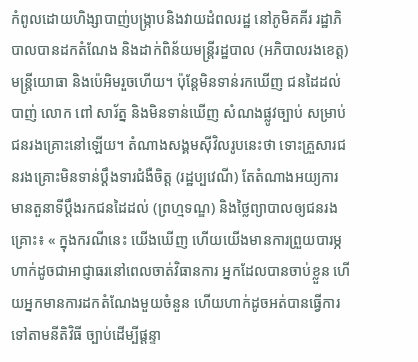កំពូលដោយហិង្សាបាញ់បង្ក្រាបនិងវាយដំពលរដ្ឋ នៅភូមិគគីរ រដ្ឋាភិបាលបានដកតំណែង និងដាក់ពិន័យមន្ត្រីរដ្ឋបាល (អភិបាលរងខេត្ត) មន្ត្រីយោធា និងប៉េអិមរួចហើយ។ ប៉ុន្តែមិនទាន់រកឃើញ ជនដៃដល់ បាញ់ លោក ពៅ សារ័ត្ន និងមិនទាន់ឃើញ សំណងផ្លូវច្បាប់ សម្រាប់ជនរងគ្រោះនៅឡើយ។ តំណាងសង្គមស៊ីវិលរូបនេះថា ទោះគ្រួសារជនរងគ្រោះមិនទាន់ប្ដឹងទារជំងឺចិត្ត (រដ្ឋប្បវេណី) តែតំណាងអយ្យការ មានតួនាទីប្ដឹងរកជនដៃដល់ (ព្រហ្មទណ្ឌ) និងថ្លៃព្យាបាលឲ្យជនរងគ្រោះ៖ « ក្នុងករណីនេះ យើងឃើញ ហើយយើងមានការព្រួយបារម្ភ ហាក់ដូចជាអាជ្ញាធរនៅពេលចាត់វិធានការ អ្នកដែលបានចាប់ខ្លួន ហើយអ្នកមានការដកតំណែងមួយចំនួន ហើយហាក់ដូចអត់បានធ្វើការទៅតាមនីតិវិធី ច្បាប់ដើម្បីផ្ដន្ទា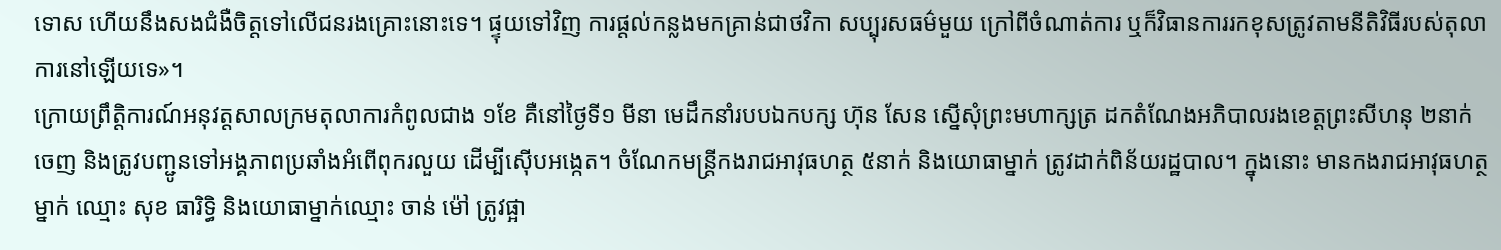ទោស ហើយនឹងសងជំងឺចិត្តទៅលើជនរងគ្រោះនោះទេ។ ផ្ទុយទៅវិញ ការផ្ដល់កន្លងមកគ្រាន់ជាថវិកា សប្បុរសធម៌មួយ ក្រៅពីចំណាត់ការ ឬក៏វិធានការរកខុសត្រូវតាមនីតិវិធីរបស់តុលាការនៅឡើយទេ»។
ក្រោយព្រឹត្តិការណ៍អនុវត្តសាលក្រមតុលាការកំពូលជាង ១ខែ គឺនៅថ្ងៃទី១ មីនា មេដឹកនាំរបបឯកបក្ស ហ៊ុន សែន ស្នើសុំព្រះមហាក្សត្រ ដកតំណែងអភិបាលរងខេត្តព្រះសីហនុ ២នាក់ចេញ និងត្រូវបញ្ជូនទៅអង្គភាពប្រឆាំងអំពើពុករលួយ ដើម្បីស៊ើបអង្កេត។ ចំណែកមន្ត្រីកងរាជអាវុធហត្ថ ៥នាក់ និងយោធាម្នាក់ ត្រូវដាក់ពិន័យរដ្ឋបាល។ ក្នុងនោះ មានកងរាជអាវុធហត្ថម្នាក់ ឈ្មោះ សុខ ធារិទ្ធិ និងយោធាម្នាក់ឈ្មោះ ចាន់ ម៉ៅ ត្រូវផ្អា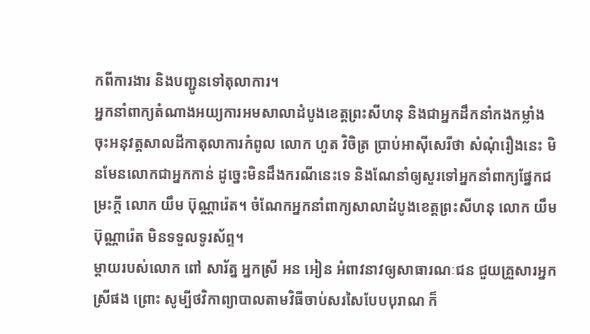កពីការងារ និងបញ្ជូនទៅតុលាការ។
អ្នកនាំពាក្យតំណាងអយ្យការអមសាលាដំបូងខេត្តព្រះសីហនុ និងជាអ្នកដឹកនាំកងកម្លាំងចុះអនុវត្តសាលដីកាតុលាការកំពូល លោក ហួត វិចិត្រ ប្រាប់អាស៊ីសេរីថា សំណុំរឿងនេះ មិនមែនលោកជាអ្នកកាន់ ដូច្នេះមិនដឹងករណីនេះទេ និងណែនាំឲ្យសួរទៅអ្នកនាំពាក្យផ្នែកជម្រះក្ដី លោក យឹម ប៊ុណ្ណារ៉េត។ ចំណែកអ្នកនាំពាក្យសាលាដំបូងខេត្តព្រះសីហនុ លោក យឹម ប៊ុណ្ណារ៉េត មិនទទួលទូរស័ព្ទ។
ម្ដាយរបស់លោក ពៅ សារ័ត្ន អ្នកស្រី អន អៀន អំពាវនាវឲ្យសាធារណៈជន ជួយគ្រួសារអ្នកស្រីផង ព្រោះ សូម្បីថវិកាព្យាបាលតាមវិធីចាប់សរសៃបែបបុរាណ ក៏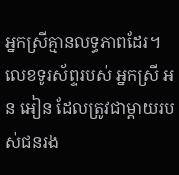អ្នកស្រីគ្មានលទ្ធភាពដែរ។ លេខទូរស័ព្ទរបស់ អ្នកស្រី អន អៀន ដែលត្រូវជាម្ដាយរបស់ជនរង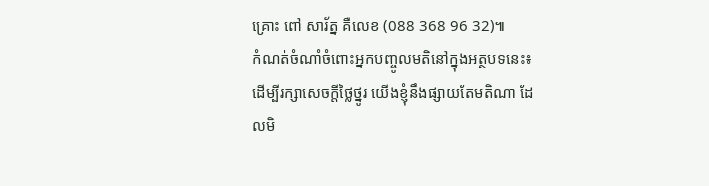គ្រោះ ពៅ សារ័ត្ន គឺលេខ (088 368 96 32)៕
កំណត់ចំណាំចំពោះអ្នកបញ្ចូលមតិនៅក្នុងអត្ថបទនេះ៖ ដើម្បីរក្សាសេចក្ដីថ្លៃថ្នូរ យើងខ្ញុំនឹងផ្សាយតែមតិណា ដែលមិ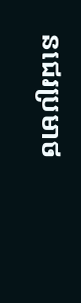នជេរប្រមាថ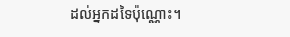ដល់អ្នកដទៃប៉ុណ្ណោះ។